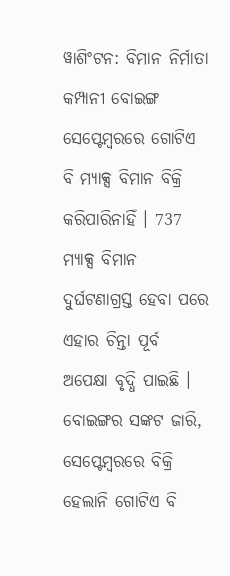ୱାଶିଂଟନ: ବିମାନ ନିର୍ମାତା କମ୍ପାନୀ ବୋଇଙ୍ଗ ସେପ୍ଟେମ୍ବରରେ ଗୋଟିଏ ବି ମ୍ୟାକ୍ସ ବିମାନ ବିକ୍ରି କରିପାରିନାହିଁ । 737 ମ୍ୟାକ୍ସ ବିମାନ ଦୁର୍ଘଟଣାଗ୍ରସ୍ତ ହେବା ପରେ ଏହାର ଚିନ୍ତା ପୂର୍ବ ଅପେକ୍ଷା ବୃଦ୍ଧି ପାଇଛି ।
ବୋଇଙ୍ଗର ସଙ୍କଟ ଜାରି, ସେପ୍ଟେମ୍ବରରେ ବିକ୍ରି ହେଲାନି ଗୋଟିଏ ବି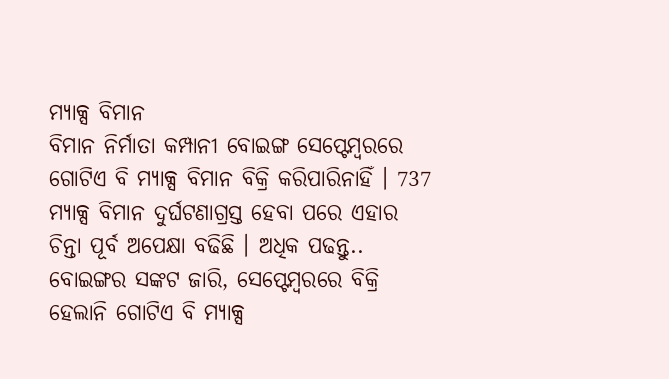ମ୍ୟାକ୍ସ ବିମାନ
ବିମାନ ନିର୍ମାତା କମ୍ପାନୀ ବୋଇଙ୍ଗ ସେପ୍ଟେମ୍ବରରେ ଗୋଟିଏ ବି ମ୍ୟାକ୍ସ ବିମାନ ବିକ୍ରି କରିପାରିନାହିଁ । 737 ମ୍ୟାକ୍ସ ବିମାନ ଦୁର୍ଘଟଣାଗ୍ରସ୍ତ ହେବା ପରେ ଏହାର ଚିନ୍ତା ପୂର୍ବ ଅପେକ୍ଷା ବଢିଛି । ଅଧିକ ପଢନ୍ତୁ..
ବୋଇଙ୍ଗର ସଙ୍କଟ ଜାରି, ସେପ୍ଟେମ୍ବରରେ ବିକ୍ରି ହେଲାନି ଗୋଟିଏ ବି ମ୍ୟାକ୍ସ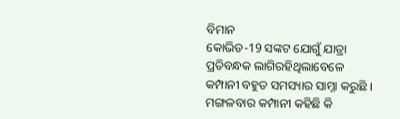ବିମାନ
କୋଭିଡ-19 ସଙ୍କଟ ଯୋଗୁଁ ଯାତ୍ରା ପ୍ରତିବନ୍ଧକ ଲାଗିରହିଥିଲାବେଳେ କମ୍ପାନୀ ବହୁତ ସମସ୍ୟାର ସାମ୍ନା କରୁଛି । ମଙ୍ଗଳବାର କମ୍ପାନୀ କହିଛି କି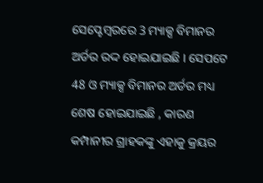ସେପ୍ଟେମ୍ବରରେ 3 ମ୍ୟାକ୍ସ ବିମାନର ଅର୍ଡର ରଦ୍ଦ ହୋଇଯାଇଛି । ସେପଟେ 48 ଓ ମ୍ୟାକ୍ସ ବିମାନର ଅର୍ଡର ମଧ୍ୟ ଶେଷ ହୋଇଯାଇଛି , କାରଣ କମ୍ପାନୀର ଗ୍ରାହକଙ୍କୁ ଏହାକୁ କ୍ରୟର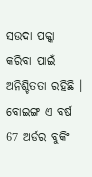ସଉଦା ପକ୍କା କରିବା ପାଇଁ ଅନିଶ୍ଚିତତା ରହିଛି ।
ବୋଇଙ୍ଗ ଏ ବର୍ଷ 67 ଅର୍ଡର ବୁକିଂ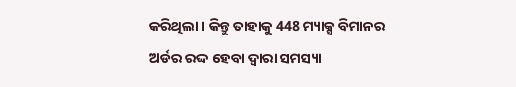କରିଥିଲା । କିନ୍ତୁ ତାହାକୁ 448 ମ୍ୟାକ୍ସ ବିମାନର ଅର୍ଡର ରଦ୍ଦ ହେବା ଦ୍ବାରା ସମସ୍ୟା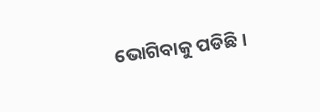ଭୋଗିବାକୁ ପଡିଛି ।